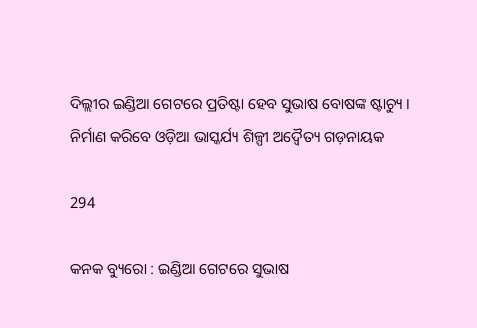ଦିଲ୍ଲୀର ଇଣ୍ଡିଆ ଗେଟରେ ପ୍ରତିଷ୍ଟା ହେବ ସୁଭାଷ ବୋଷଙ୍କ ଷ୍ଟାଚ୍ୟୁ । ନିର୍ମାଣ କରିବେ ଓଡ଼ିଆ ଭାସ୍କର୍ଯ୍ୟ ଶିଳ୍ପୀ ଅଦ୍ୱୈତ୍ୟ ଗଡ଼ନାୟକ

294

କନକ ବ୍ୟୁରୋ : ଇଣ୍ଡିଆ ଗେଟରେ ସୁଭାଷ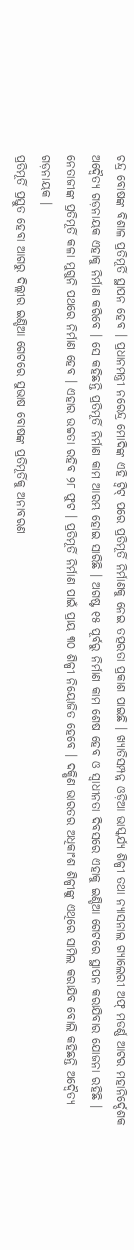ଚନ୍ଦ୍ର ବୋଷଙ୍କ ବିଶାଳ ପ୍ରତିମୂର୍ତି ସ୍ଥାପନ ହେବ । ପ୍ରଧାନମନ୍ତ୍ରୀ ନରେନ୍ଦ୍ର ମୋଦିଙ୍କ ଏହି ଟ୍ୱିଟ୍ ପରେ ପ୍ରତିମୂର୍ତି ନିର୍ମାଣକୁ ନେଇ ତତ୍ପରତା ପ୍ରକାଶ ପାଇଛି । ଖ୍ୟାତିସମ୍ପନ୍ନ ଓଡ଼ିଆ ଭାସ୍କର୍ଯ୍ୟ ଶିଳ୍ପୀ ତଥା ନ୍ୟାସନାଲ ଗ୍ୟାଲେରୀ ଅଫ୍ ମଡର୍ଣ୍ଣ ଆଟର ମହାନିର୍ଦ୍ଦେଶକ ଅଦ୍ୱୈତ୍ୟ ଗଡ଼ନାୟକ ଏହାକୁ ନିର୍ମାଣ କରିବେ । ସେ କହିଛନ୍ତି ପ୍ରତିମୂର୍ତି ନିର୍ମାଣ କାମ ଆରମ୍ଭ ହୋଇ ସାରିଛି । ଅଗଷ୍ଟ ୧୫ ପୂର୍ବରୁ ନିର୍ମାଣ କାମ ଶେଷ ହେବ ଓ ସ୍ୱାଧୀନତା ଦିବସରେ ଏହାକୁ ଇଣ୍ଡିଆ ଗେଟରେ ସ୍ଥାପନ କରାଯିବାର ଯୋଜନା ରହିଛି । ନେତାଜୀଙ୍କ ପ୍ରତିମୂର୍ତି କଳା ମୁଗୁନି ପଥରେ ନିର୍ମାଣ ହେବ । ଏହାର ଉଚ୍ଚତା ରହିବ ୨୮ ଫୁଟ । ପ୍ରତିମୂର୍ତି ନିର୍ମାଣ ପାଇଁ ପ୍ରାୟ ୩୦ ଶିଳ୍ପୀ ନିୟୋଜିତ ହେବେ । ଦକ୍ଷିଣ ଭାରତର ଅଧିକାଂଶ ଶିଳ୍ପୀଙ୍କୁ ଏଥିରେ ସାମିଲ କରାଯିବ ବୋଲି କହିଛନ୍ତି ଅଦ୍ୱୈତ୍ୟ ଗଡ଼ନାୟକ ।
ପ୍ରତିମୂର୍ତି ପ୍ରସ୍ତୁତ ହେବା ଆଗରୁ ଦିଲ୍ଲୀର ଇଣ୍ଡିଆ ଗେଟରେ ସୁଭାଷ ବୋଷଙ୍କ ପ୍ରତିମୂର୍ତିକୁ ଅନାବରଣ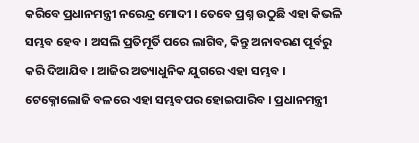କରିବେ ପ୍ରଧାନମନ୍ତ୍ରୀ ନରେନ୍ଦ୍ର ମୋଦୀ । ତେବେ ପ୍ରଶ୍ନ ଉଠୁଛି ଏହା କିଭଳି ସମ୍ଭବ ହେବ । ଅସଲି ପ୍ରତିମୂର୍ତି ପରେ ଲାଗିବ, କିନ୍ତୁ ଅନାବରଣ ପୂର୍ବରୁ କରି ଦିଆଯିବ । ଆଜିର ଅତ୍ୟାଧୁନିକ ଯୁଗରେ ଏହା ସମ୍ଭବ । ଟେକ୍ନୋଲୋଜି ବଳରେ ଏହା ସମ୍ଭବପର ହୋଇପାରିବ । ପ୍ରଧାନମନ୍ତ୍ରୀ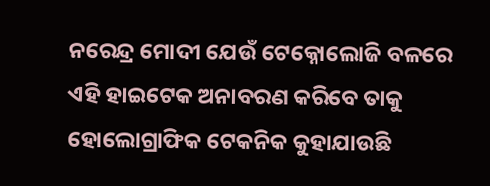ନରେନ୍ଦ୍ର ମୋଦୀ ଯେଉଁ ଟେକ୍ନୋଲୋଜି ବଳରେ ଏହି ହାଇଟେକ ଅନାବରଣ କରିବେ ତାକୁ ହୋଲୋଗ୍ରାଫିକ ଟେକନିକ କୁହାଯାଉଛି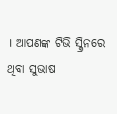। ଆପଣଙ୍କ ଟିଭି ସ୍କ୍ରିନରେ ଥିବା ସୁଭାଷ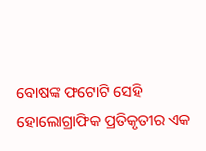ବୋଷଙ୍କ ଫଟୋଟି ସେହି ହୋଲୋଗ୍ରାଫିକ ପ୍ରତିକୃତୀର ଏକ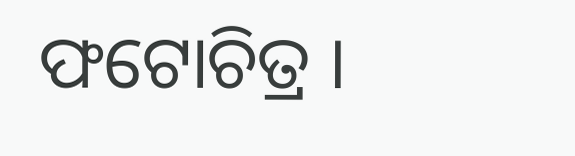ଫଟୋଚିତ୍ର ।